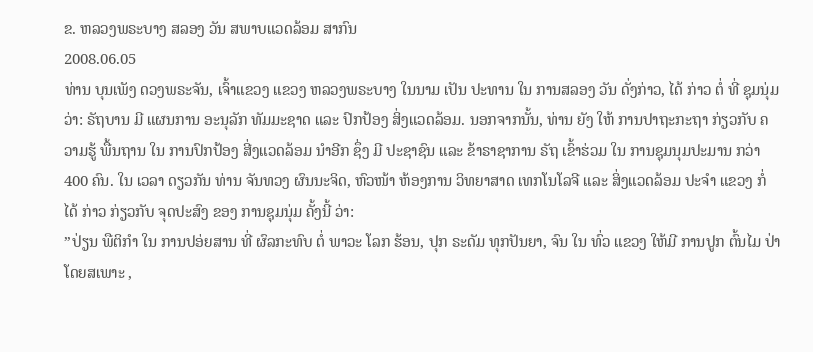ຂ. ຫລວງພຣະບາງ ສລອງ ວັນ ສພາບແວດລ້ອມ ສາກົນ
2008.06.05
ທ່ານ ບຸນເພັງ ດວງພຣະຈັນ, ເຈົ້າແຂວງ ແຂວງ ຫລວງພຣະບາງ ໃນນາມ ເປັນ ປະທານ ໃນ ການສລອງ ວັນ ດັ່ງກ່າວ, ໄດ້ ກ່າວ ຕໍ່ ທີ່ ຊຸມນຸ່ມ ວ່າ: ຣັຖບານ ມີ ແຜນການ ອະນຸລັກ ທັມມະຊາດ ແລະ ປົກປ້ອງ ສິ່ງແວດລ້ອມ. ນອກຈາກນັ້ນ, ທ່ານ ຍັງ ໃຫ້ ການປາຖະກະຖາ ກ່ຽວກັບ ຄວາມຮູ້ ພື້ນຖານ ໃນ ການປົກປ້ອງ ສີ່ງແວດລ້ອມ ນຳອີກ ຊຶ່ງ ມີ ປະຊາຊົນ ແລະ ຂ້າຣາຊາການ ຣັຖ ເຂົ້າຮ່ວມ ໃນ ການຊຸມນຸມປະມານ ກວ່າ 400 ຄົນ. ໃນ ເວລາ ດຽວກັນ ທ່ານ ຈັນທວງ ຜົນນະຈິດ, ຫົວໜ້າ ຫ້ອງການ ວິທຍາສາດ ເທກໂນໂລຈີ ແລະ ສິ່ງແວດລ້ອມ ປະຈຳ ແຂວງ ກໍ່ ໄດ້ ກ່າວ ກ່ຽວກັບ ຈຸດປະສົງ ຂອງ ການຊຸມນຸ່ມ ຄັ້ງນີ້ ວ່າ:
”ປ່ຽນ ພືຕິກຳ ໃນ ການປອ່ຍສານ ທີ່ ຜົລກະທົບ ຕໍ່ ພາວະ ໂລກ ຮ້ອນ, ປຸກ ຣະດັມ ທຸກປັນຍາ, ຈົນ ໃນ ທົ່ວ ແຂວງ ໃຫ້ມີ ການປູກ ຕົ້ນໄມ ປ່າ ໂດຍສເພາະ ,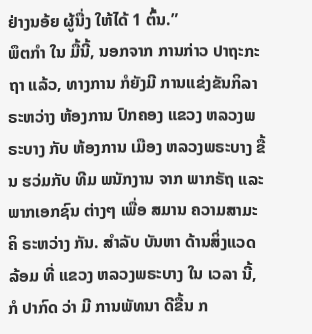ຢ່າງນອ້ຍ ຜູ້ນື່ງ ໃຫ້ໄດ້ 1 ຕົ້ນ.”
ພຶຕກຳ ໃນ ມື້ນີ້, ນອກຈາກ ການກ່າວ ປາຖະກະຖາ ແລ້ວ, ທາງການ ກໍຍັງມີ ການແຂ່ງຂັນກິລາ ຣະຫວ່າງ ຫ້ອງການ ປົກຄອງ ແຂວງ ຫລວງພຣະບາງ ກັບ ຫ້ອງການ ເມືອງ ຫລວງພຣະບາງ ຂື້ນ ຮວ່ມກັບ ທີມ ພນັກງານ ຈາກ ພາກຣັຖ ແລະ ພາກເອກຊົນ ຕ່າງໆ ເພື່ອ ສມານ ຄວາມສາມະຄິ ຣະຫວ່າງ ກັນ. ສຳລັບ ບັນຫາ ດ້ານສິ່ງແວດລ້ອມ ທີ່ ແຂວງ ຫລວງພຣະບາງ ໃນ ເວລາ ນີ້, ກໍ ປາກົດ ວ່າ ມີ ການພັທນາ ດີຂື້ນ ກ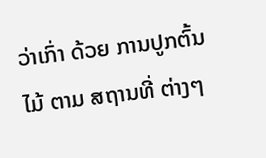ວ່າເກົ່າ ດ້ວຍ ການປູກຕົ້ນໄມ້ ຕາມ ສຖານທີ່ ຕ່າງໆ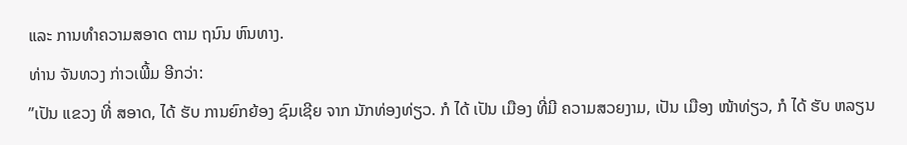ແລະ ການທຳຄວາມສອາດ ຕາມ ຖນົນ ຫົນທາງ.
ທ່ານ ຈັນທວງ ກ່າວເພີ້ມ ອີກວ່າ:
”ເປັນ ແຂວງ ທີ່ ສອາດ, ໄດ້ ຮັບ ການຍົກຍ້ອງ ຊົມເຊີຍ ຈາກ ນັກທ່ອງທ່ຽວ. ກໍ ໄດ້ ເປັນ ເມືອງ ທີ່ມີ ຄວາມສວຍງາມ, ເປັນ ເມືອງ ໜ້າທ່ຽວ, ກໍ ໄດ້ ຮັບ ຫລຽນ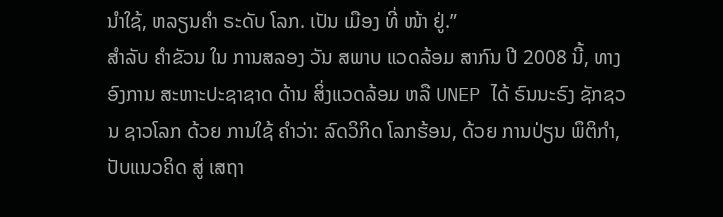ນຳໃຊ້, ຫລຽນຄຳ ຣະດັບ ໂລກ. ເປັນ ເມືອງ ທີ່ ໜ້າ ຢູ່.”
ສຳລັບ ຄຳຂັວນ ໃນ ການສລອງ ວັນ ສພາບ ແວດລ້ອມ ສາກົນ ປີ 2008 ນີ້, ທາງ ອົງການ ສະຫາະປະຊາຊາດ ດ້ານ ສິ່ງແວດລ້ອມ ຫລື UNEP ໄດ້ ຣົນນະຣົງ ຊັກຊວນ ຊາວໂລກ ດ້ວຍ ການໃຊ້ ຄຳວ່າ: ລົດວິກິດ ໂລກຮ້ອນ, ດ້ວຍ ການປ່ຽນ ພຶຕິກຳ, ປັບແນວຄິດ ສູ່ ເສຖາ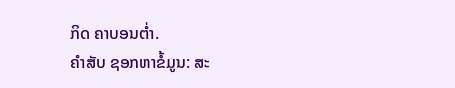ກິດ ຄາບອນຕ່ຳ.
ຄຳສັບ ຊອກຫາຂໍ້ມູນ: ສະ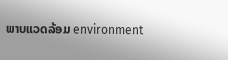ພາບແວດລ້ອມ environment